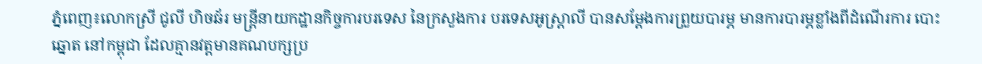ភ្នំពេញ៖លោកស្រី ជូលី ហិចឆ័រ មន្រ្តីនាយកដ្ឋានកិច្ចការបរទេស នៃក្រសួងការ បរទេសអូស្រ្តាលី បានសម្ដែងការព្រួយបារម្ភ មានការបារម្ភខ្លាំងពីដំណើរការ បោះឆ្នោត នៅកម្ពុជា ដែលគ្មានវត្តមានគណបក្សប្រ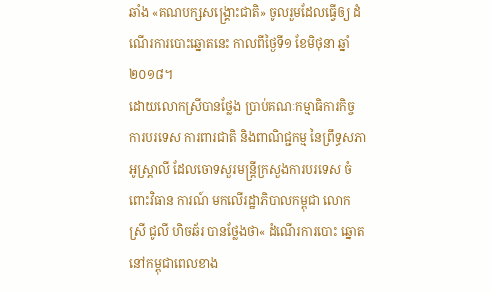ឆាំង «គណបក្សសង្រ្គោះជាតិ» ចូលរួមដែលធ្វើឲ្យ ដំណើរការបោះឆ្នោតនេះ កាលពីថ្ងៃទី១ ខែមិថុនា ឆ្នាំ២០១៨។
ដោយលោកស្រីបានថ្លែង ប្រាប់គណៈកម្មាធិការកិច្ចការបរទេស ការពារជាតិ និងពាណិជ្ជកម្ម នៃព្រឹទ្ធសភាអូស្រ្តាលី ដែលចោទសួរមន្រ្តីក្រសួងការបរទេស ចំពោះវិធាន ការណ៍ មកលើរដ្ឋាភិបាលកម្ពុជា លោកស្រី ជូលី ហិចឆ័រ បានថ្លែងថា« ដំណើរការបោះ ឆ្នោត នៅកម្ពុជាពេលខាង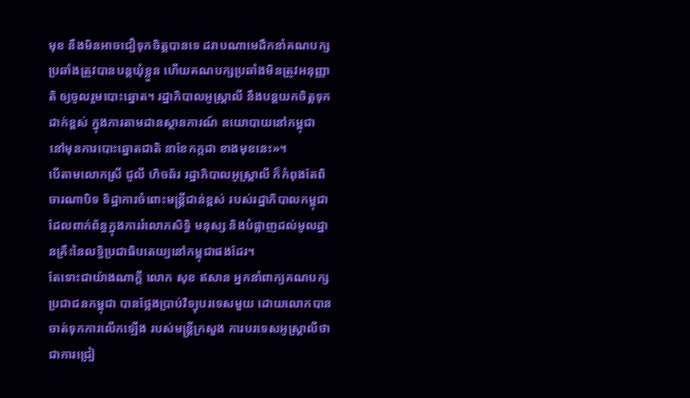មុខ នឹងមិនអាចជឿទុកចិត្តបានទេ ដរាបណាមេដឹកនាំគណបក្ស ប្រឆាំងត្រូវបានបន្តឃុំខ្លួន ហើយគណបក្សប្រឆាំងមិនត្រូវអនុញ្ញាតិ ឲ្យចូលរួមបោះឆ្នោត។ រដ្ឋាភិបាលអូស្រ្តាលី នឹងបន្តយកចិត្តទុកដាក់ខ្ពស់ ក្នុងការតាមដានស្ថានការណ៍ នយោបាយនៅកម្ពុជា នៅមុនការបោះឆ្នោតជាតិ នាខែកក្កដា ខាងមុខនេះ»។
បើតាមលោកស្រី ជូលី ហិចឆ័រ រដ្ឋាភិបាលអូស្រ្តាលី ក៏កំពុងតែពិចារណាបិទ ទិដ្ឋាការចំពោះមន្រ្តីជាន់ខ្ពស់ របស់រដ្ឋាភិបាលកម្ពុជា ដែលពាក់ព័ន្ធក្នុងការរំលោភសិទ្ធិ មនុស្ស និងបំផ្លាញដល់មូលដ្ឋានគ្រឹះនៃលទ្ធិប្រជាធិបតេយ្យនៅកម្ពុជាផងដែរ។
តែទោះជាយ៉ាងណាក្ដី លោក សុខ ឥសាន អ្នកនាំពាក្យគណបក្សប្រជាជនកម្ពុជា បានថ្លែងប្រាប់វិទ្យុបរទេសមួយ ដោយលោកបានចាត់ទុកការលើកឡើង របស់មន្រ្តីក្រសួង ការបរទេសអូស្រ្តាលីថាជាការជ្រៀ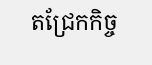តជ្រែកកិច្ច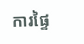ការផ្ទៃ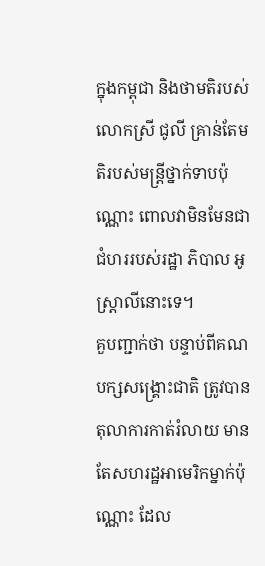ក្នុងកម្ពុជា និងថាមតិរបស់លោកស្រី ជូលី គ្រាន់តែមតិរបស់មន្រ្តីថ្នាក់ទាបប៉ុណ្ណោះ ពោលវាមិនមែនជាជំហររបស់រដ្ឋា ភិបាល អូស្ត្រាលីនោះទេ។
គួបញ្ជាក់ថា បន្ទាប់ពីគណបក្សសង្រ្គោះជាតិ ត្រូវបានតុលាការកាត់រំលាយ មាន តែសហរដ្ឋអាមេរិកម្នាក់ប៉ុណ្ណោះ ដែល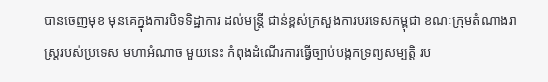បានចេញមុខ មុនគេក្នុងការបិទទិដ្ឋាការ ដល់មន្រ្តី ជាន់ខ្ពស់ក្រសួងការបរទេសកម្ពុជា ខណៈក្រុមតំណាងរាស្រ្តរបស់ប្រទេស មហាអំណាច មួយនេះ កំពុងដំណើរការធ្វើច្បាប់បង្កកទ្រព្យសម្បត្តិ រប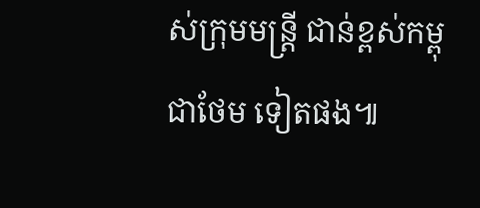ស់ក្រុមមន្រ្តី ជាន់ខ្ពស់កម្ពុជាថែម ទៀតផង៕